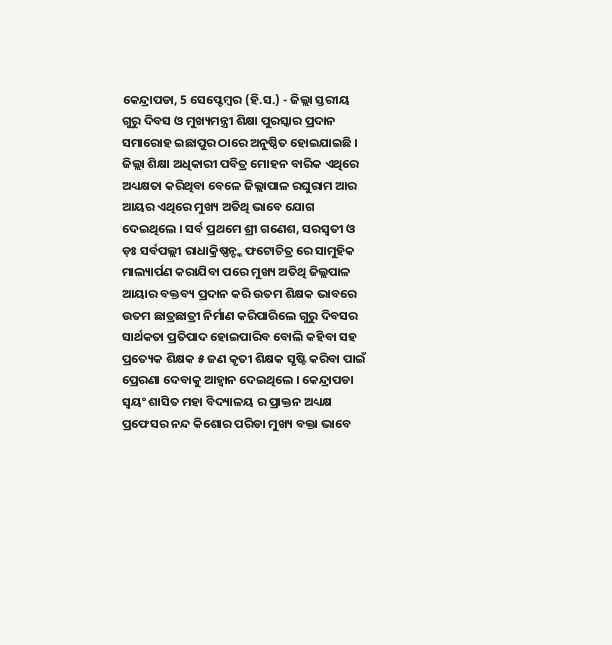କେନ୍ଦ୍ରାପଡା, 5 ସେପ୍ଟେମ୍ବର (ହି.ସ.) - ଜିଲ୍ଲା ସ୍ତରୀୟ ଗୁରୁ ଦିବସ ଓ ମୁଖ୍ୟମନ୍ତ୍ରୀ ଶିକ୍ଷା ପୁରସ୍କାର ପ୍ରଦାନ ସମାରୋହ ଇଛାପୁର ଠାରେ ଅନୁଷ୍ଠିତ ହୋଇଯାଇଛି । ଜିଲ୍ଲା ଶିକ୍ଷା ଅଧିକାରୀ ପବିତ୍ର ମୋହନ ବାରିକ ଏଥିରେ ଅଧ୍ୟକ୍ଷତା କରିଥିବା ବେଳେ ଜିଲ୍ଲାପାଳ ରଘୁରାମ ଆର ଆୟର ଏଥିରେ ମୁଖ୍ୟ ଅତିଥି ଭାବେ ଯୋଗ ଦେଇଥିଲେ । ସର୍ବ ପ୍ରଥମେ ଶ୍ରୀ ଗଣେଶ, ସରସ୍ୱତୀ ଓ ଡ଼ଃ ସର୍ବପଲ୍ଲୀ ରାଧାକ୍ରିଷ୍ଣନ୍ଙ୍କ ଫଟୋଚିତ୍ର ରେ ସାମୁହିକ ମାଲ୍ୟାର୍ପଣ କରାଯିବା ପରେ ମୁଖ୍ୟ ଅତିଥି ଜିଲ୍ଲପାଳ ଆୟାର ବକ୍ତବ୍ୟ ପ୍ରଦାନ କରି ଉତମ ଶିକ୍ଷକ ଭାବରେ ଉତମ ଛାତ୍ରଛାତ୍ରୀ ନିର୍ମାଣ କରିପାରିଲେ ଗୁରୁ ଦିବସର ସାର୍ଥକତା ପ୍ରତିପାଦ ହୋଇପାରିବ ବୋଲି କହିବା ସହ ପ୍ରତ୍ୟେକ ଶିକ୍ଷକ ୫ ଜଣ କୃତୀ ଶିକ୍ଷକ ସୃଷ୍ଟି କରିବା ପାଇଁ ପ୍ରେରଣା ଦେବାକୁ ଆହ୍ୱାନ ଦେଇଥିଲେ । କେନ୍ଦ୍ରାପଡା ସ୍ୱୟଂ ଶାସିତ ମହା ବିଦ୍ୟାଳୟ ର ପ୍ରାକ୍ତନ ଅଧ୍ୟକ୍ଷ ପ୍ରଫେସର ନନ୍ଦ କିଶୋର ପରିଡା ମୁଖ୍ୟ ବକ୍ତା ଭାବେ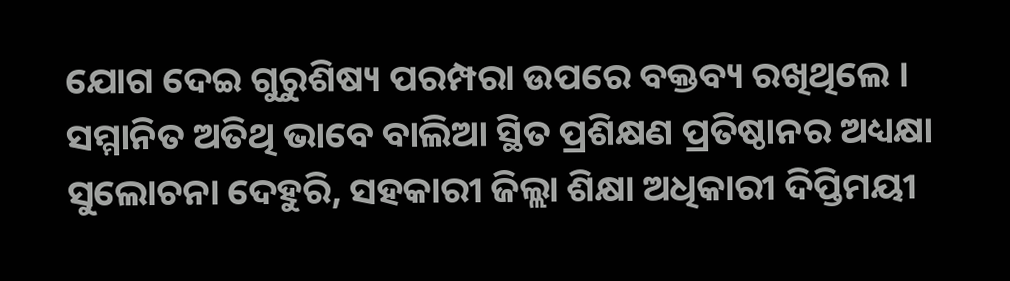ଯୋଗ ଦେଇ ଗୁରୁଶିଷ୍ୟ ପରମ୍ପରା ଉପରେ ବକ୍ତବ୍ୟ ରଖିଥିଲେ । ସମ୍ମାନିତ ଅତିଥି ଭାବେ ବାଲିଆ ସ୍ଥିତ ପ୍ରଶିକ୍ଷଣ ପ୍ରତିଷ୍ଠାନର ଅଧ୍ୟକ୍ଷା ସୁଲୋଚନା ଦେହୁରି, ସହକାରୀ ଜିଲ୍ଲା ଶିକ୍ଷା ଅଧିକାରୀ ଦିପ୍ତିମୟୀ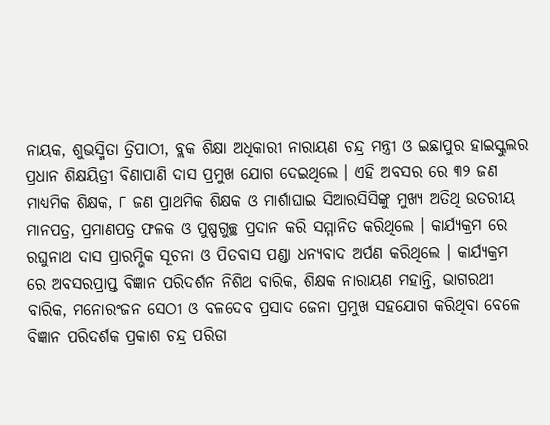ନାୟକ, ଶୁଭସ୍ମିତା ତ୍ରିପାଠୀ, ବ୍ଲକ ଶିକ୍ଷା ଅଧିକାରୀ ନାରାୟଣ ଚନ୍ଦ୍ର ମନ୍ତ୍ରୀ ଓ ଇଛାପୁର ହାଇସ୍କୁଲର ପ୍ରଧାନ ଶିକ୍ଷୟିତ୍ରୀ ବିଣାପାଣି ଦାସ ପ୍ରମୁଖ ଯୋଗ ଦେଇଥିଲେ । ଏହି ଅବସର ରେ ୩୨ ଜଣ ମାଧ୍ୟମିକ ଶିକ୍ଷକ, ୮ ଜଣ ପ୍ରାଥମିକ ଶିକ୍ଷକ ଓ ମାର୍ଶାଘାଇ ସିଆରସିସିଙ୍କୁ ମୁଖ୍ୟ ଅତିଥି ଉତରୀୟ ମାନପତ୍ର, ପ୍ରମାଣପତ୍ର ଫଳକ ଓ ପୁଷ୍ପଗୁଚ୍ଛ ପ୍ରଦାନ କରି ସମ୍ମାନିତ କରିଥିଲେ । କାର୍ଯ୍ୟକ୍ରମ ରେ ରଘୁନାଥ ଦାସ ପ୍ରାରମ୍ଭିକ ସୂଚନା ଓ ପିତବାସ ପଣ୍ଡା ଧନ୍ୟବାଦ ଅର୍ପଣ କରିଥିଲେ । କାର୍ଯ୍ୟକ୍ରମ ରେ ଅବସରପ୍ରାପ୍ତ ବିଜ୍ଞାନ ପରିଦର୍ଶନ ନିଶିଥ ବାରିକ, ଶିକ୍ଷକ ନାରାୟଣ ମହାନ୍ତି, ଭାଗରଥୀ ବାରିକ, ମନୋରଂଜନ ସେଠୀ ଓ ବଳଦେବ ପ୍ରସାଦ ଜେନା ପ୍ରମୁଖ ସହଯୋଗ କରିଥିବା ବେଳେ ବିଜ୍ଞାନ ପରିଦର୍ଶକ ପ୍ରକାଶ ଚନ୍ଦ୍ର ପରିଡା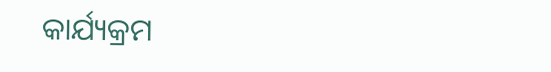କାର୍ଯ୍ୟକ୍ରମ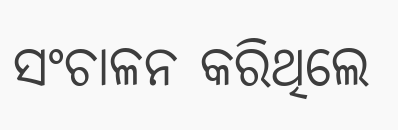ସଂଚାଳନ କରିଥିଲେ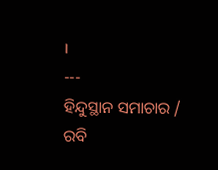।
---
ହିନ୍ଦୁସ୍ଥାନ ସମାଚାର / ରବି